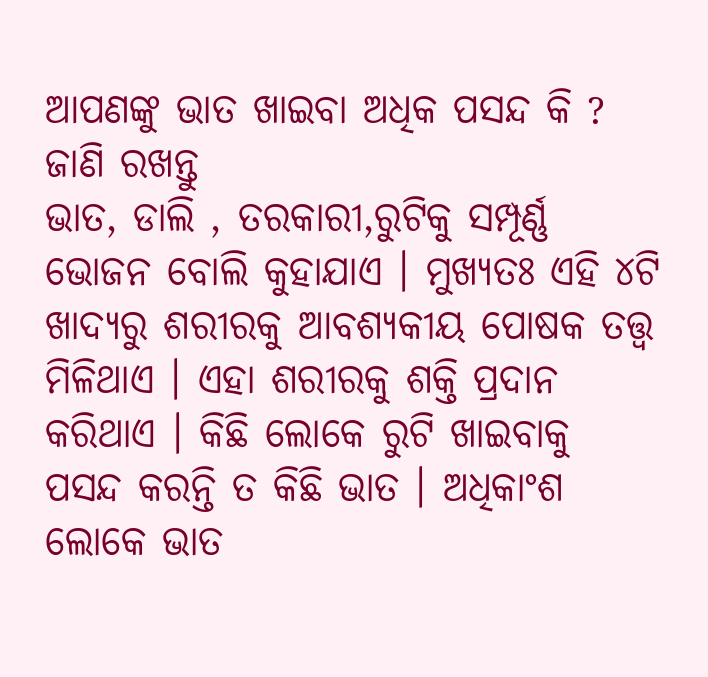ଆପଣଙ୍କୁ ଭାତ ଖାଇବା ଅଧିକ ପସନ୍ଦ କି ? ଜାଣି ରଖନ୍ତୁ
ଭାତ, ଡାଲି , ତରକାରୀ,ରୁଟିକୁ ସମ୍ପୂର୍ଣ୍ଣ ଭୋଜନ ବୋଲି କୁହାଯାଏ । ମୁଖ୍ୟତଃ ଏହି ୪ଟି ଖାଦ୍ୟରୁ ଶରୀରକୁ ଆବଶ୍ୟକୀୟ ପୋଷକ ତତ୍ତ୍ୱ ମିଳିଥାଏ । ଏହା ଶରୀରକୁ ଶକ୍ତି ପ୍ରଦାନ କରିଥାଏ । କିଛି ଲୋକେ ରୁଟି ଖାଇବାକୁ ପସନ୍ଦ କରନ୍ତି ତ କିଛି ଭାତ । ଅଧିକାଂଶ ଲୋକେ ଭାତ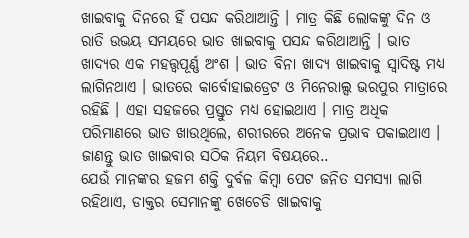ଖାଇବାକୁ ଦିନରେ ହିଁ ପସନ୍ଦ କରିଥାଆନ୍ତି । ମାତ୍ର କିଛି ଲୋକଙ୍କୁ ଦିନ ଓ ରାତି ଉଭୟ ସମୟରେ ଭାତ ଖାଇବାକୁ ପସନ୍ଦ କରିଥାଆନ୍ତି । ଭାତ ଖାଦ୍ୟର ଏକ ମହତ୍ତ୍ୱପୂର୍ଣ୍ଣ ଅଂଶ । ଭାତ ବିନା ଖାଦ୍ୟ ଖାଇବାକୁ ସ୍ୱାଦିଷ୍ଟ ମଧ୍ୟ ଲାଗିନଥାଏ । ଭାତରେ କାର୍ବୋହାଇଡ୍ରେଟ ଓ ମିନେରାଲ୍ସ ଭରପୁର ମାତ୍ରାରେ ରହିଛି । ଏହା ସହଜରେ ପ୍ରସ୍ତୁତ ମଧ୍ୟ ହୋଇଥାଏ । ମାତ୍ର ଅଧିକ ପରିମାଣରେ ଭାତ ଖାଉଥିଲେ, ଶରୀରରେ ଅନେକ ପ୍ରଭାବ ପକାଇଥାଏ । ଜାଣନ୍ତୁ ଭାତ ଖାଇବାର ସଠିକ ନିୟମ ବିଷୟରେ..
ଯେଉଁ ମାନଙ୍କର ହଜମ ଶକ୍ତି ଦୁର୍ବଳ କିମ୍ବା ପେଟ ଜନିତ ସମସ୍ୟା ଲାଗି ରହିଥାଏ, ଡାକ୍ତର ସେମାନଙ୍କୁ ଖେଚେଡି ଖାଇବାକୁ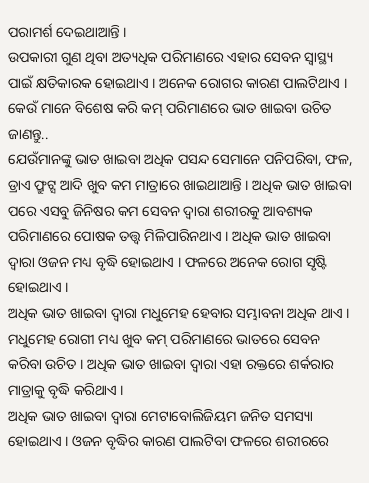ପରାମର୍ଶ ଦେଇଥାଆନ୍ତି ।
ଉପକାରୀ ଗୁଣ ଥିବା ଅତ୍ୟଧିକ ପରିମାଣରେ ଏହାର ସେବନ ସ୍ୱାସ୍ଥ୍ୟ ପାଇଁ କ୍ଷତିକାରକ ହୋଇଥାଏ । ଅନେକ ରୋଗର କାରଣ ପାଲଟିଥାଏ । କେଉଁ ମାନେ ବିଶେଷ କରି କମ୍ ପରିମାଣରେ ଭାତ ଖାଇବା ଉଚିତ ଜାଣନ୍ତୁ..
ଯେଉଁମାନଙ୍କୁ ଭାତ ଖାଇବା ଅଧିକ ପସନ୍ଦ ସେମାନେ ପନିପରିବା, ଫଳ, ଡ୍ରାଏ ଫ୍ରୁଟ୍ସ ଆଦି ଖୁବ କମ ମାତ୍ରାରେ ଖାଇଥାଆନ୍ତି । ଅଧିକ ଭାତ ଖାଇବା ପରେ ଏସବୁ ଜିନିଷର କମ ସେବନ ଦ୍ୱାରା ଶରୀରକୁ ଆବଶ୍ୟକ ପରିମାଣରେ ପୋଷକ ତତ୍ତ୍ୱ ମିଳିପାରିନଥାଏ । ଅଧିକ ଭାତ ଖାଇବା ଦ୍ୱାରା ଓଜନ ମଧ୍ୟ ବୃଦ୍ଧି ହୋଇଥାଏ । ଫଳରେ ଅନେକ ରୋଗ ସୃଷ୍ଟି ହୋଇଥାଏ ।
ଅଧିକ ଭାତ ଖାଇବା ଦ୍ୱାରା ମଧୁମେହ ହେବାର ସମ୍ଭାବନା ଅଧିକ ଥାଏ । ମଧୁମେହ ରୋଗୀ ମଧ୍ୟ ଖୁବ କମ୍ ପରିମାଣରେ ଭାତରେ ସେବନ କରିବା ଉଚିତ । ଅଧିକ ଭାତ ଖାଇବା ଦ୍ୱାରା ଏହା ରକ୍ତରେ ଶର୍କରାର ମାତ୍ରାକୁ ବୃଦ୍ଧି କରିଥାଏ ।
ଅଧିକ ଭାତ ଖାଇବା ଦ୍ୱାରା ମେଟାବୋଲିଜିୟମ ଜନିତ ସମସ୍ୟା ହୋଇଥାଏ । ଓଜନ ବୃଦ୍ଧିର କାରଣ ପାଲଟିବା ଫଳରେ ଶରୀରରେ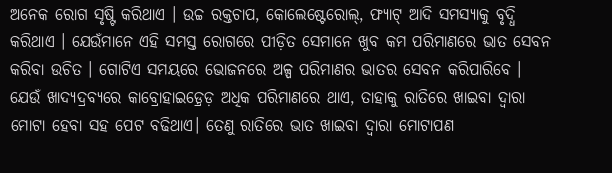ଅନେକ ରୋଗ ସୃଷ୍ଟି କରିଥାଏ । ଉଚ୍ଚ ରକ୍ତଚାପ, କୋଲେଷ୍ଟେରୋଲ୍, ଫ୍ୟାଟ୍ ଆଦି ସମସ୍ୟାକୁ ବୃଦ୍ଧି କରିଥାଏ । ଯେଉଁମାନେ ଏହି ସମସ୍ତ ରୋଗରେ ପୀଡ଼ିତ ସେମାନେ ଖୁବ କମ ପରିମାଣରେ ଭାତ ସେବନ କରିବା ଉଚିତ । ଗୋଟିଏ ସମୟରେ ଭୋଜନରେ ଅଳ୍ପ ପରିମାଣର ଭାତର ସେବନ କରିପାରିବେ ।
ଯେଉଁ ଖାଦ୍ୟଦ୍ରବ୍ୟରେ କାବ୍ରୋହାଇଡ଼୍ରେଡ଼ ଅଧିକ ପରିମାଣରେ ଥାଏ, ତାହାକୁ ରାତିରେ ଖାଇବା ଦ୍ୱାରା ମୋଟା ହେବା ସହ ପେଟ ବଢିଥାଏ। ତେଣୁ ରାତିରେ ଭାତ ଖାଇବା ଦ୍ୱାରା ମୋଟାପଣ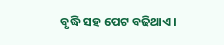ବୃଦ୍ଧି ସହ ପେଟ ବଢିଥାଏ।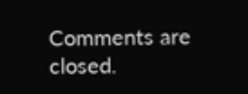Comments are closed.